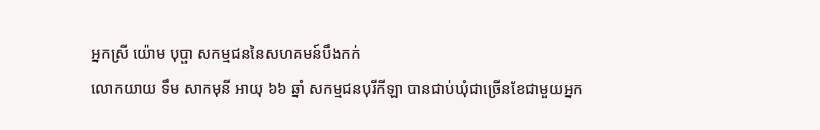អ្នកស្រី យ៉ោម បុប្ផា សកម្មជននៃសហគមន៍បឹងកក់
លោកយាយ ទឹម សាកមុនី អាយុ ៦៦ ឆ្នាំ សកម្មជនបុរីកីឡា បានជាប់ឃុំជាច្រើនខែជាមួយអ្នក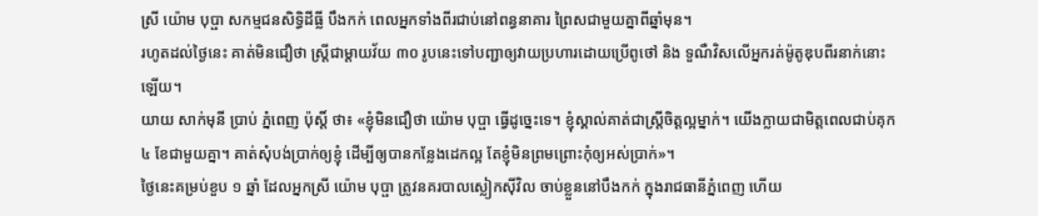ស្រី យ៉ោម បុប្ផា សកម្មជនសិទិ្ធដីធ្លី បឹងកក់ ពេលអ្នកទាំងពីរជាប់នៅពន្ធនាគារ ព្រៃសជាមួយគ្នាពីឆ្នាំមុន។
រហូតដល់ថ្ងៃនេះ គាត់មិនជឿថា ស្ត្រីជាម្តាយវ័យ ៣០ រូបនេះទៅបញ្ជាឲ្យវាយប្រហារដោយប្រើពូថៅ និង ទួណឺវិសលើអ្នករត់ម៉ូតូឌុបពីរនាក់នោះឡើយ។
យាយ សាក់មុនី ប្រាប់ ភ្នំពេញ ប៉ុស្តិ៍ ថា៖ «ខ្ញុំមិនជឿថា យ៉ោម បុប្ផា ធ្វើដូច្នេះទេ។ ខ្ញុំស្គាល់គាត់ជាស្រ្តីចិត្តល្អម្នាក់។ យើងក្លាយជាមិត្តពេលជាប់គុក ៤ ខែជាមួយគ្នា។ គាត់សុំបង់ប្រាក់ឲ្យខ្ញុំ ដើម្បីឲ្យបានកន្លែងដេកល្អ តែខ្ញុំមិនព្រមព្រោះកុំឲ្យអស់ប្រាក់»។
ថ្ងៃនេះគម្រប់ខួប ១ ឆ្នាំ ដែលអ្នកស្រី យ៉ោម បុប្ផា ត្រូវនគរបាលស្លៀកស៊ីវិល ចាប់ខ្លួននៅបឹងកក់ ក្នុងរាជធានីភ្នំពេញ ហើយ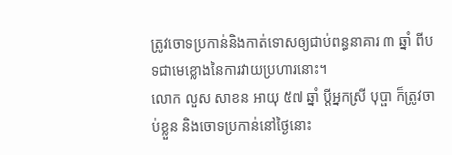ត្រូវចោទប្រកាន់និងកាត់ទោសឲ្យជាប់ពន្ធនាគារ ៣ ឆ្នាំ ពីបទជាមេខ្លោងនៃការវាយប្រហារនោះ។
លោក លួស សាខន អាយុ ៥៧ ឆ្នាំ ប្តីអ្នកស្រី បុប្ផា ក៏ត្រូវចាប់ខ្លួន និងចោទប្រកាន់នៅថ្ងៃនោះ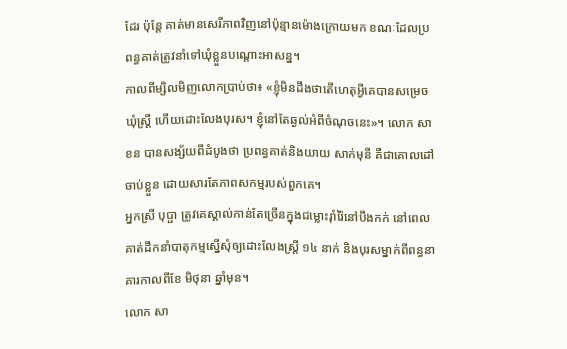ដែរ ប៉ុន្តែ គាត់មានសេរីភាពវិញនៅប៉ុន្មានម៉ោងក្រោយមក ខណៈដែលប្រពន្ធគាត់ត្រូវនាំទៅឃុំខ្លួនបណ្តោះអាសន្ន។
កាលពីម្សិលមិញលោកប្រាប់ថា៖ «ខ្ញុំមិនដឹងថាតើហេតុអ្វីគេបានសម្រេចឃុំស្រ្តី ហើយដោះលែងបុរស។ ខ្ញុំនៅតែឆ្ងល់អំពីចំណុចនេះ»។ លោក សាខន បានសង្ស័យពីដំបូងថា ប្រពន្ធគាត់និងយាយ សាក់មុនី គឺជាគោលដៅចាប់ខ្លួន ដោយសារតែភាពសកម្មរបស់ពួកគេ។
អ្នកស្រី បុប្ផា ត្រូវគេស្គាល់កាន់តែច្រើនក្នុងជម្លោះរ៉ាំរ៉ៃនៅបឹងកក់ នៅពេលគាត់ដឹកនាំបាតុកម្មស្នើសុំឲ្យដោះលែងស្រ្តី ១៤ នាក់ និងបុរសម្នាក់ពីពន្ធនាគារកាលពីខែ មិថុនា ឆ្នាំមុន។
លោក សា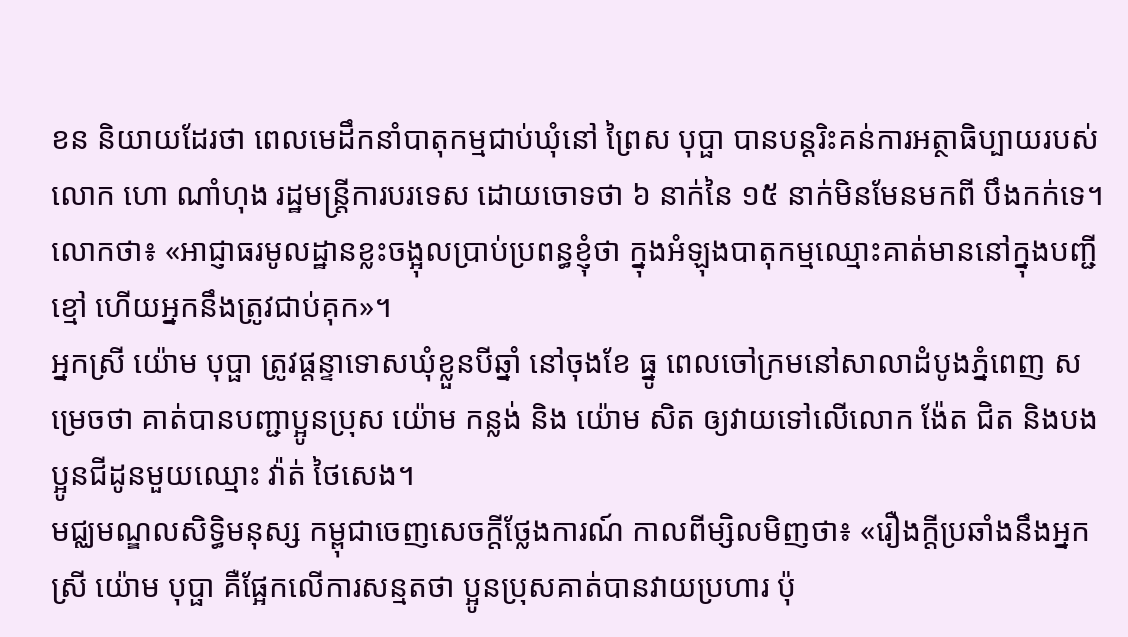ខន និយាយដែរថា ពេលមេដឹកនាំបាតុកម្មជាប់ឃុំនៅ ព្រៃស បុប្ផា បានបន្តរិះគន់ការអត្ថាធិប្បាយរបស់លោក ហោ ណាំហុង រដ្ឋមន្រ្តីការបរទេស ដោយចោទថា ៦ នាក់នៃ ១៥ នាក់មិនមែនមកពី បឹងកក់ទេ។ លោកថា៖ «អាជ្ញាធរមូលដ្ឋានខ្លះចង្អុលប្រាប់ប្រពន្ធខ្ញុំថា ក្នុងអំឡុងបាតុកម្មឈ្មោះគាត់មាននៅក្នុងបញ្ជីខ្មៅ ហើយអ្នកនឹងត្រូវជាប់គុក»។
អ្នកស្រី យ៉ោម បុប្ផា ត្រូវផ្តន្ទាទោសឃុំខ្លួនបីឆ្នាំ នៅចុងខែ ធ្នូ ពេលចៅក្រមនៅសាលាដំបូងភ្នំពេញ សម្រេចថា គាត់បានបញ្ជាប្អូនប្រុស យ៉ោម កន្លង់ និង យ៉ោម សិត ឲ្យវាយទៅលើលោក ង៉ែត ជិត និងបងប្អូនជីដូនមួយឈ្មោះ វ៉ាត់ ថៃសេង។
មជ្ឈមណ្ឌលសិទិ្ធមនុស្ស កម្ពុជាចេញសេចក្តីថ្លែងការណ៍ កាលពីម្សិលមិញថា៖ «រឿងក្តីប្រឆាំងនឹងអ្នកស្រី យ៉ោម បុប្ផា គឺផ្អែកលើការសន្មតថា ប្អូនប្រុសគាត់បានវាយប្រហារ ប៉ុ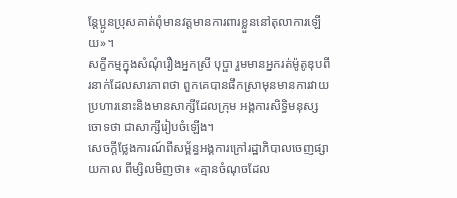ន្តែប្អូនប្រុសគាត់ពុំមានវត្តមានការពារខ្លួននៅតុលាការឡើយ»។
សក្ខីកម្មក្នុងសំណុំរឿងអ្នកស្រី បុប្ផា រួមមានអ្នករត់ម៉ូតូឌុបពីរនាក់ដែលសារភាពថា ពួកគេបានផឹកស្រាមុនមានការវាយប្រហារនោះនិងមានសាក្សីដែលក្រុម អង្គការសិទ្ធិមនុស្សចោទថា ជាសាក្សីរៀបចំឡើង។
សេចក្តីថ្លែងការណ៍ពីសម្ព័ន្ធអង្គការក្រៅរដ្ឋាភិបាលចេញផ្សាយកាល ពីម្សិលមិញថា៖ «គ្មានចំណុចដែល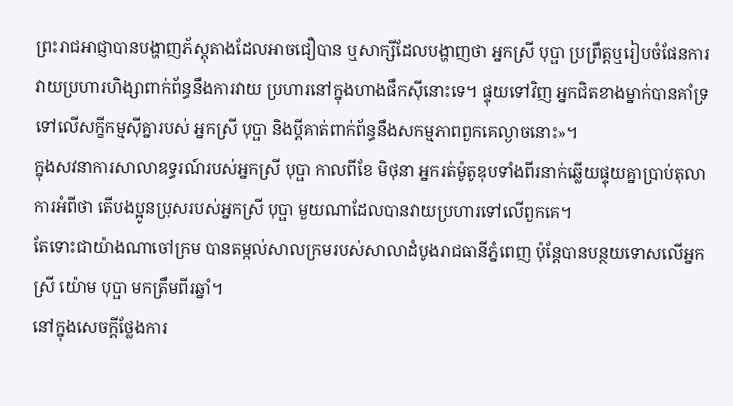ព្រះរាជអាជ្ញាបានបង្ហាញភ័ស្តុតាងដែលអាចជឿបាន ឬសាក្សីដែលបង្ហាញថា អ្នកស្រី បុប្ផា ប្រព្រឹត្តឬរៀបចំផែនការវាយប្រហារហិង្សាពាក់ព័ន្ធនឹងការវាយ ប្រហារនៅក្នុងហាងផឹកស៊ីនោះទេ។ ផ្ទុយទៅវិញ អ្នកជិតខាងម្នាក់បានគាំទ្រទៅលើសក្ខីកម្មស៊ីគ្នារបស់ អ្នកស្រី បុប្ផា និងប្តីគាត់ពាក់ព័ន្ធនឹងសកម្មភាពពួកគេល្ងាចនោះ»។
ក្នុងសវនាការសាលាឧទ្ធរណ៍របស់អ្នកស្រី បុប្ផា កាលពីខែ មិថុនា អ្នករត់ម៉ូតូឌុបទាំងពីរនាក់ឆ្លើយផ្ទុយគ្នាប្រាប់តុលាការអំពីថា តើបងប្អូនប្រុសរបស់អ្នកស្រី បុប្ផា មួយណាដែលបានវាយប្រហារទៅលើពួកគេ។
តែទោះជាយ៉ាងណាចៅក្រម បានតម្កល់សាលក្រមរបស់សាលាដំបូងរាជធានីភ្នំពេញ ប៉ុន្តែបានបន្ថយទោសលើអ្នកស្រី យ៉ោម បុប្ផា មកត្រឹមពីរឆ្នាំ។
នៅក្នុងសេចក្តីថ្លែងការ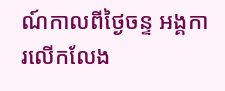ណ៍កាលពីថ្ងៃចន្ទ អង្គការលើកលែង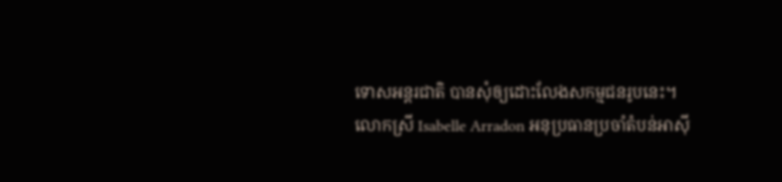ទោសអន្តរជាតិ បានសុំឲ្យដោះលែងសកម្មជនរូបនេះ។
លោកស្រី Isabelle Arradon អនុប្រធានប្រចាំតំបន់អាស៊ី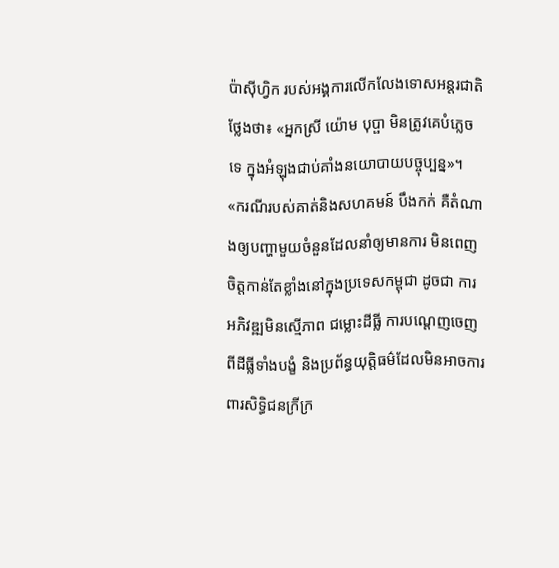ប៉ាស៊ីហ្វិក របស់អង្គការលើកលែងទោសអន្តរជាតិថ្លែងថា៖ «អ្នកស្រី យ៉ោម បុប្ផា មិនត្រូវគេបំភ្លេចទេ ក្នុងអំឡុងជាប់គាំងនយោបាយបច្ចុប្បន្ន»។
«ករណីរបស់គាត់និងសហគមន៍ បឹងកក់ គឺតំណាងឲ្យបញ្ហាមួយចំនួនដែលនាំឲ្យមានការ មិនពេញចិត្តកាន់តែខ្លាំងនៅក្នុងប្រទេសកម្ពុជា ដូចជា ការអភិវឌ្ឍមិនស្មើភាព ជម្លោះដីធ្លី ការបណ្តេញចេញពីដីធ្លីទាំងបង្ខំ និងប្រព័ន្ធយុត្តិធម៌ដែលមិនអាចការពារសិទ្ធិជនក្រីក្រ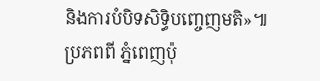និងការបំបិទសិទ្ធិបញ្ចេញមតិ»៕
ប្រភពពី ភ្នំពេញប៉ុ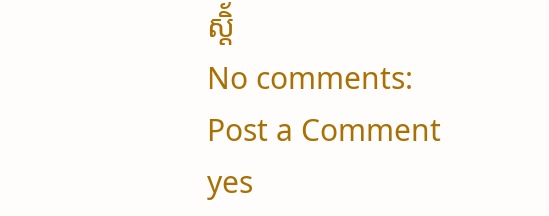ស្តិ័
No comments:
Post a Comment
yes